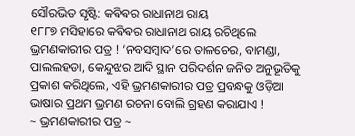ସୌରଭିତ ସୃଷ୍ଟି: କଵିଵର ରାଧାନାଥ ରାୟ
୧୮୮୭ ମସିହାରେ କଵିଵର ରାଧାନାଥ ରାୟ ରଚିଥିଲେ ଭ୍ରମଣକାରୀର ପତ୍ର ! ‘ନବସମ୍ବାଦ’ରେ ତାଳଚେର, ବାମଣ୍ଡା, ପାଲଲହଡା, କେନ୍ଦୁଝର ଆଦି ସ୍ଥାନ ପରିଦର୍ଶନ ଜନିତ ଅନୁଭୂତିକୁ ପ୍ରକାଶ କରିଥିଲେ, ଏହି ଭ୍ରମଣକାରୀର ପତ୍ର ପ୍ରବନ୍ଧକୁ ଓଡ଼ିଆ ଭାଷାର ପ୍ରଥମ ଭ୍ରମଣ ରଚନା ବୋଲି ଗ୍ରହଣ କରାଯାଏ !
~ ଭ୍ରମଣକାରୀର ପତ୍ର ~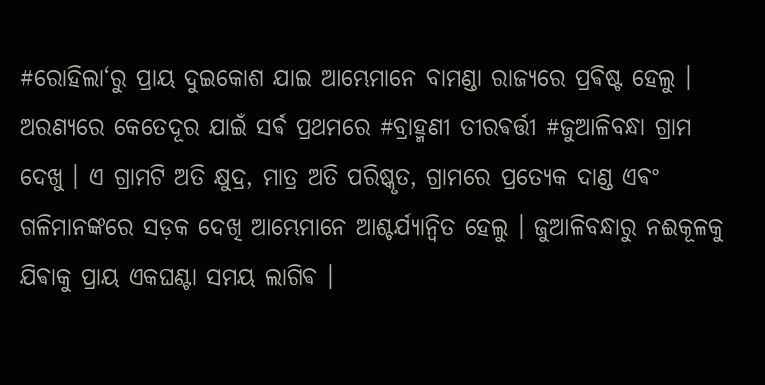#ରୋହିଲା‘ରୁ ପ୍ରାୟ ଦୁଇକୋଶ ଯାଇ ଆମ୍ଭେମାନେ ବାମଣ୍ଡା ରାଜ୍ୟରେ ପ୍ରଵିଷ୍ଟ ହେଲୁ । ଅରଣ୍ୟରେ କେତେଦୂର ଯାଇଁ ସର୍ଵ ପ୍ରଥମରେ #ବ୍ରାହ୍ମଣୀ ତୀରଵର୍ତ୍ତୀ #ଜୁଆଳିବନ୍ଧା ଗ୍ରାମ ଦେଖୁ । ଏ ଗ୍ରାମଟି ଅତି କ୍ଷୁଦ୍ର, ମାତ୍ର ଅତି ପରିଷ୍କୃତ, ଗ୍ରାମରେ ପ୍ରତ୍ୟେକ ଦାଣ୍ଡ ଏଵଂ ଗଳିମାନଙ୍କରେ ସଡ଼କ ଦେଖି ଆମ୍ଭେମାନେ ଆଶ୍ଚର୍ଯ୍ୟାନ୍ବିତ ହେଲୁ । ଜୁଆଳିବନ୍ଧାରୁ ନଈକୂଳକୁ ଯିଵାକୁ ପ୍ରାୟ ଏକଘଣ୍ଟା ସମୟ ଲାଗିଵ ।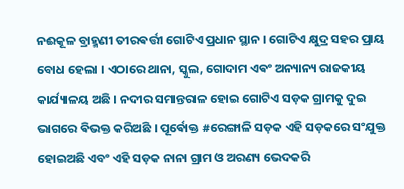ନଈକୂଳ ବ୍ରାହ୍ମଣୀ ତୀରଵର୍ତ୍ତୀ ଗୋଟିଏ ପ୍ରଧାନ ସ୍ଥାନ । ଗୋଟିଏ କ୍ଷୁଦ୍ର ସହର ପ୍ରାୟ ବୋଧ ହେଲା । ଏଠାରେ ଥାନା, ସ୍କୁଲ, ଗୋଦାମ ଏଵଂ ଅନ୍ୟାନ୍ୟ ରାଜକୀୟ କାର୍ଯ୍ୟାଳୟ ଅଛି । ନଦୀର ସମାନ୍ତରାଳ ହୋଇ ଗୋଟିଏ ସଡ଼କ ଗ୍ରାମକୁ ଦୁଇ ଭାଗରେ ଵିଭକ୍ତ କରିଅଛି । ପୂର୍ଵୋକ୍ତ #ରେଙ୍ଗାଳି ସଡ଼କ ଏହି ସଡ଼କରେ ସଂଯୁକ୍ତ ହୋଇଅଛି ଏବଂ ଏହି ସଡ଼କ ନାନା ଗ୍ରାମ ଓ ଅରଣ୍ୟ ଭେଦକରି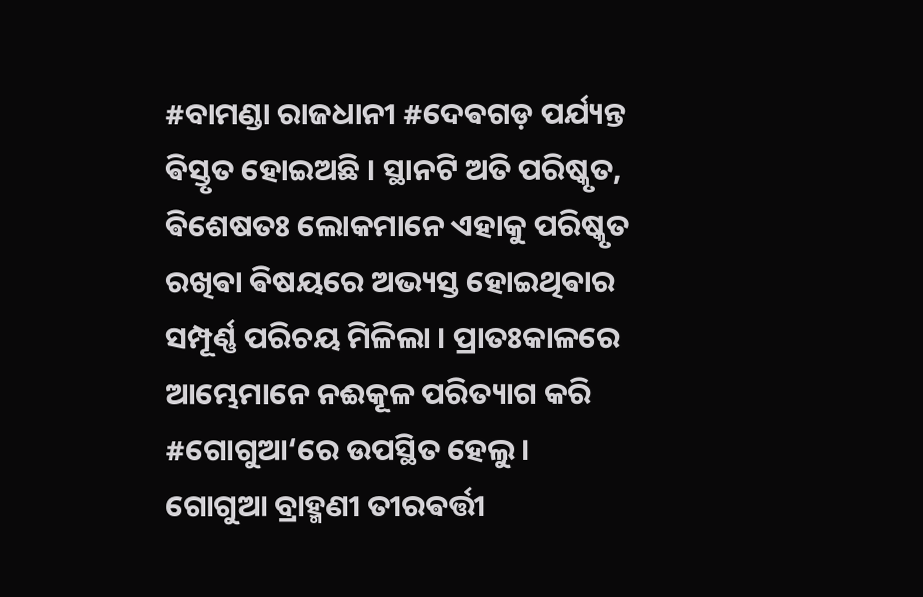#ବାମଣ୍ଡା ରାଜଧାନୀ #ଦେଵଗଡ଼ ପର୍ଯ୍ୟନ୍ତ ଵିସ୍ତୃତ ହୋଇଅଛି । ସ୍ଥାନଟି ଅତି ପରିଷ୍କୃତ, ଵିଶେଷତଃ ଲୋକମାନେ ଏହାକୁ ପରିଷ୍କୃତ ରଖିଵା ଵିଷୟରେ ଅଭ୍ୟସ୍ତ ହୋଇଥିଵାର ସମ୍ପୂର୍ଣ୍ଣ ପରିଚୟ ମିଳିଲା । ପ୍ରାତଃକାଳରେ ଆମ୍ଭେମାନେ ନଈକୂଳ ପରିତ୍ୟାଗ କରି #ଗୋଗୁଆ‘ରେ ଉପସ୍ଥିତ ହେଲୁ ।
ଗୋଗୁଆ ବ୍ରାହ୍ମଣୀ ତୀରଵର୍ତ୍ତୀ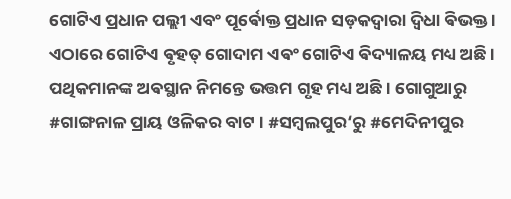ଗୋଟିଏ ପ୍ରଧାନ ପଲ୍ଲୀ ଏବଂ ପୂର୍ଵୋକ୍ତ ପ୍ରଧାନ ସଡ଼କଦ୍ବାରା ଦ୍ଵିଧା ଵିଭକ୍ତ । ଏଠାରେ ଗୋଟିଏ ଵୃହତ୍ ଗୋଦାମ ଏଵଂ ଗୋଟିଏ ଵିଦ୍ୟାଳୟ ମଧ୍ୟ ଅଛି । ପଥିକମାନଙ୍କ ଅଵସ୍ଥାନ ନିମନ୍ତେ ଭତ୍ତମ ଗୃହ ମଧ୍ୟ ଅଛି । ଗୋଗୁଆରୁ #ଗାଙ୍ଗନାଳ ପ୍ରାୟ ଓଳିକର ବାଟ । #ସମ୍ବଲପୁର‘ରୁ #ମେଦିନୀପୁର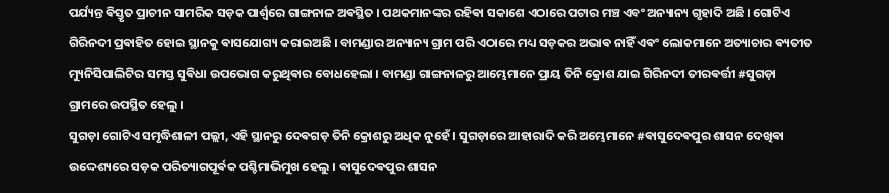ପର୍ଯ୍ୟନ୍ତ ଵିସ୍ତୃତ ପ୍ରାଚୀନ ସାମରିକ ସଡ଼କ ପାର୍ଶ୍ବରେ ଗାଙ୍ଗନାଳ ଅଵସ୍ଥିତ । ପଥକମାନଙ୍କର ରହିଵା ସକାଶେ ଏଠାରେ ପଟାର ମଞ୍ଚ ଏବଂ ଅନ୍ୟାନ୍ୟ ଗୃହାଦି ଅଛି । ଗୋଟିଏ ଗିରିନଦୀ ପ୍ରଵାହିତ ହୋଇ ସ୍ଥାନକୁ ଵାସଯୋଗ୍ୟ କରାଇଅଛି । ବାମଣ୍ଡାର ଅନ୍ୟାନ୍ୟ ଗ୍ରାମ ପରି ଏଠାରେ ମଧ୍ୟ ସଡ଼କର ଅଭାଵ ନାହିଁ ଏଵଂ ଲୋକମାନେ ଅତ୍ୟାଚାର ଵ୍ୟତୀତ ମ୍ୟୁନିସିପାଲିଟିର ସମସ୍ତ ସୁଵିଧା ଉପଭୋଗ କରୁଥିଵାର ବୋଧହେଲା । ବାମଣ୍ଡା ଗାଙ୍ଗନାଳରୁ ଆମ୍ଭେମାନେ ପ୍ରାୟ ତିନି କ୍ରୋଶ ଯାଇ ଗିରିନଦୀ ତୀରଵର୍ତ୍ତୀ #ସୁଗଡ଼ା ଗ୍ରାମରେ ଉପସ୍ଥିତ ହେଲୁ ।
ସୁଗଡ଼ା ଗୋଟିଏ ସମୃଦ୍ଧିଶାଳୀ ପଲ୍ଲୀ, ଏହି ସ୍ଥାନରୁ ଦେଵଗଡ଼ ତିନି କ୍ରୋଶରୁ ଅଧିକ ନୁହେଁ । ସୁଗଡ଼ାରେ ଆହାରାଦି କରି ଅମ୍ଭେମାନେ #ଵାସୁଦେଵପୁର ଶାସନ ଦେଖିଵା ଉଦ୍ଦେଶ୍ୟରେ ସଡ଼କ ପରିତ୍ୟାଗପୂର୍ଵକ ପଶ୍ଚିମାଭିମୁଖ ହେଲୁ । ଵାସୁଦେଵପୁର ଶାସନ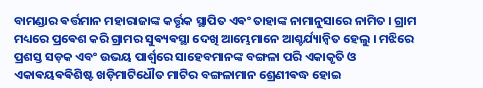ବାମଣ୍ଡାର ଵର୍ତ୍ତମାନ ମହାରାଜାଙ୍କ କର୍ତ୍ତୃକ ସ୍ଥାପିତ ଏଵଂ ତାହାଙ୍କ ନାମାନୁସାରେ ନାମିତ । ଗ୍ରାମ ମଧ୍ୟରେ ପ୍ରଵେଶ କରି ଗ୍ରାମର ସୁଵ୍ୟଵସ୍ଥା ଦେଖି ଆମ୍ଭେମାନେ ଆଶ୍ଚର୍ଯ୍ୟାନ୍ବିତ ହେଲୁ । ମଝିରେ ପ୍ରଶସ୍ତ ସଡ଼କ ଏବଂ ଉଭୟ ପାର୍ଶ୍ଵରେ ସାହେବମାନଙ୍କ ବଙ୍ଗଳା ପରି ଏକାକୃତି ଓ ଏକାଵୟଵଵିଶିଷ୍ଟ ଖଡ଼ିମାଟିଧୌତ ମାଟିର ବଙ୍ଗଳାମାନ ଶ୍ରେଣୀଵଦ୍ଧ ହୋଇ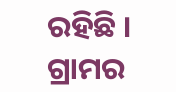ରହିଛି । ଗ୍ରାମର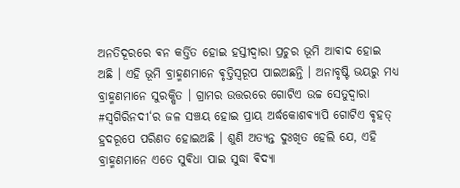ଅନତିଦୂରରେ ଵନ କର୍ତ୍ତିତ ହୋଇ ହସ୍ତୀଦ୍ଵାରା ପ୍ରଚୁର ଭୂମି ଆଵାଦ ହୋଇ ଅଛି । ଏହି ଭୂମି ବ୍ରାହ୍ମଣମାନେ ଵୃତ୍ତିସ୍ବରୂପ ପାଇଅଛନ୍ତି । ଅନାବୃଷ୍ଟି ଭୟରୁ ମଧ୍ୟ ବ୍ରାହ୍ମଣମାନେ ସୁରକ୍ଷିତ । ଗ୍ରାମର ଉତ୍ତରରେ ଗୋଟିଏ ଉଚ୍ଚ ସେତୁଦ୍ବାରା #ସ୍ଵଗିରିନଦୀ‘ର ଜଳ ସଞ୍ଚୟ ହୋଇ ପ୍ରାୟ ଅର୍ଦ୍ଧକୋଶଵ୍ୟାପି ଗୋଟିଏ ଵୃହତ୍ ହ୍ରଦରୂପେ ପରିଣତ ହୋଇଅଛି । ଶୁଣି ଅତ୍ୟନ୍ତ ଦୁଃଖିତ ହେଲି ଯେ, ଏହି ବ୍ରାହ୍ମଣମାନେ ଏତେ ସୁଵିଧା ପାଇ ସୁଦ୍ଧା ଵିଦ୍ୟା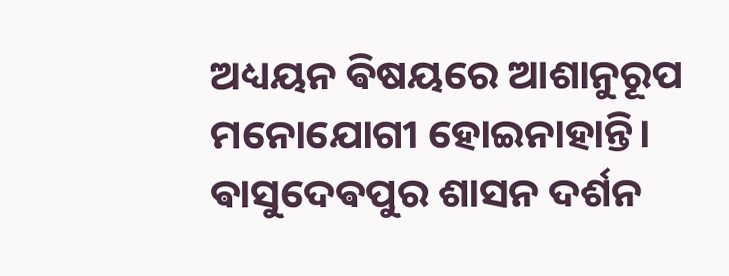ଅଧ୍ୟୟନ ଵିଷୟରେ ଆଶାନୁରୂପ ମନୋଯୋଗୀ ହୋଇନାହାନ୍ତି। ଵାସୁଦେଵପୁର ଶାସନ ଦର୍ଶନ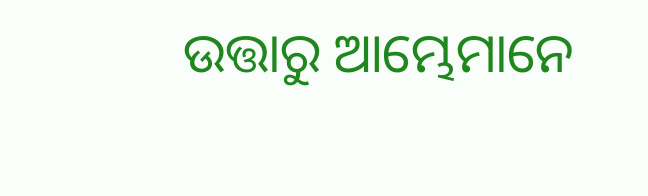ଉତ୍ତାରୁ ଆମ୍ଭେମାନେ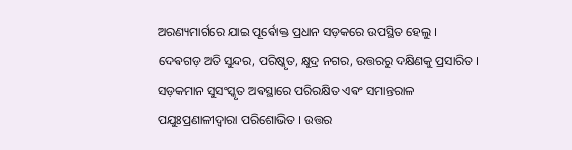ଅରଣ୍ୟମାର୍ଗରେ ଯାଇ ପୂର୍ଵୋକ୍ତ ପ୍ରଧାନ ସଡ଼କରେ ଉପସ୍ଥିତ ହେଲୁ ।
ଦେଵଗଡ଼ ଅତି ସୁନ୍ଦର, ପରିଷ୍କୃତ, କ୍ଷୁଦ୍ର ନଗର, ଉତ୍ତରରୁ ଦକ୍ଷିଣକୁ ପ୍ରସାରିତ । ସଡ଼କମାନ ସୁସଂସ୍କୃତ ଅଵସ୍ଥାରେ ପରିରକ୍ଷିତ ଏଵଂ ସମାନ୍ତରାଳ ପଯୁଃପ୍ରଣାଳୀଦ୍ୱାରା ପରିଶୋଭିତ । ଉତ୍ତର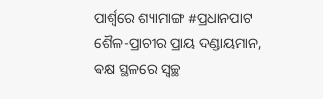ପାର୍ଶ୍ଵରେ ଶ୍ୟାମାଙ୍ଗ #ପ୍ରଧାନପାଟ ଶୈଳ-ପ୍ରାଚୀର ପ୍ରାୟ ଦଣ୍ଡାୟମାନ, ଵକ୍ଷ ସ୍ଥଳରେ ସ୍ୱଚ୍ଛ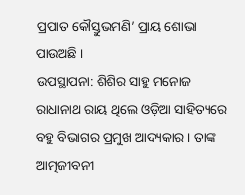ପ୍ରପାତ କୌସ୍ତୁଭମଣି’ ପ୍ରାୟ ଶୋଭା ପାଉଅଛି ।
ଉପସ୍ଥାପନା: ଶିଶିର ସାହୁ ମନୋଜ
ରାଧାନାଥ ରାୟ ଥିଲେ ଓଡ଼ିଆ ସାହିତ୍ୟରେ ବହୁ ବିଭାଗର ପ୍ରମୁଖ ଆଦ୍ୟକାର । ତାଙ୍କ ଆତ୍ମଜୀବନୀ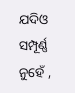ଯଦିଓ ସମ୍ପୂର୍ଣ୍ଣ ନୁହେଁ ,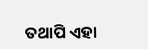ତଥାପି ଏହା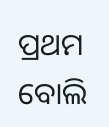ପ୍ରଥମ ବୋଲି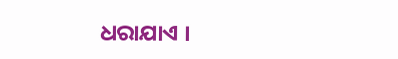ଧରାଯାଏ ।